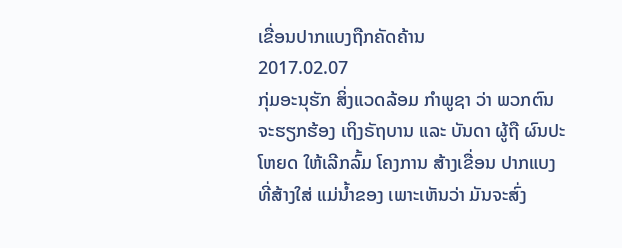ເຂື່ອນປາກແບງຖືກຄັດຄ້ານ
2017.02.07
ກຸ່ມອະນຸຮັກ ສິ່ງແວດລ້ອມ ກໍາພູຊາ ວ່າ ພວກຕົນ ຈະຮຽກຮ້ອງ ເຖິງຣັຖບານ ແລະ ບັນດາ ຜູ້ຖື ຜົນປະໂຫຍດ ໃຫ້ເລີກລົ້ມ ໂຄງການ ສ້າງເຂື່ອນ ປາກແບງ ທີ່ສ້າງໃສ່ ແມ່ນໍ້າຂອງ ເພາະເຫັນວ່າ ມັນຈະສົ່ງ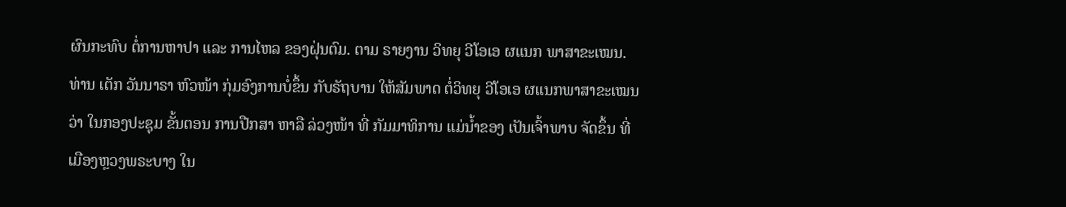ຜົນກະທົບ ຕໍ່ການຫາປາ ແລະ ການໄຫລ ຂອງຝຸ່ນຕົມ. ຕາມ ຣາຍງານ ວິທຍຸ ວີໂອເອ ຜແນກ ພາສາຂະເໝນ.
ທ່ານ ເຕັກ ວັນນາຣາ ຫົວໜ້າ ກຸ່ມອົງການບໍ່ຂຶ້ນ ກັບຣັຖບານ ໃຫ້ສັມພາດ ຕໍ່ວິທຍຸ ວີໂອເອ ຜແນກພາສາຂະເໝນ ວ່າ ໃນກອງປະຊຸມ ຂັ້ນຕອນ ການປືກສາ ຫາລື ລ່ວງໜ້າ ທີ່ ກັມມາທິການ ແມ່ນໍ້າຂອງ ເປັນເຈົ້າພາບ ຈັດຂຶ້ນ ທີ່ ເມືອງຫຼວງພຣະບາງ ໃນ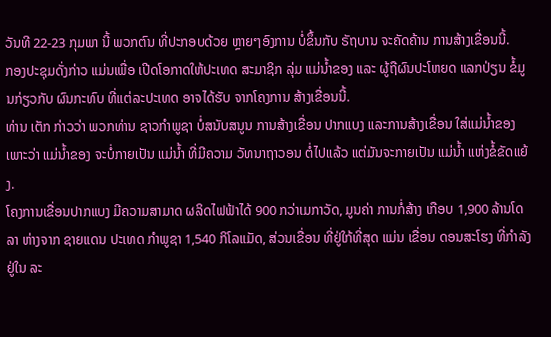ວັນທີ 22-23 ກຸມພາ ນີ້ ພວກຕົນ ທີ່ປະກອບດ້ວຍ ຫຼາຍໆອົງການ ບໍ່ຂຶ້ນກັບ ຣັຖບານ ຈະຄັດຄ້ານ ການສ້າງເຂື່ອນນີ້.
ກອງປະຊຸມດັ່ງກ່າວ ແມ່ນເພື່ອ ເປີດໂອກາດໃຫ້ປະເທດ ສະມາຊິກ ລຸ່ມ ແມ່ນໍ້າຂອງ ແລະ ຜູ້ຖືຜົນປະໂຫຍດ ແລກປ່ຽນ ຂໍ້ມູນກ່ຽວກັບ ຜົນກະທົບ ທີ່ແຕ່ລະປະເທດ ອາຈໄດ້ຮັບ ຈາກໂຄງການ ສ້າງເຂື່ອນນີ້.
ທ່ານ ເຕັກ ກ່າວວ່າ ພວກທ່ານ ຊາວກໍາພູຊາ ບໍ່ສນັບສນູນ ການສ້າງເຂື່ອນ ປາກແບງ ແລະການສ້າງເຂື່ອນ ໃສ່ແມ່ນໍ້າຂອງ ເພາະວ່າ ແມ່ນໍ້າຂອງ ຈະບໍ່ກາຍເປັນ ແມ່ນໍ້າ ທີ່ມີຄວາມ ວັທນາຖາວອນ ຕໍ່ໄປແລ້ວ ແຕ່ມັນຈະກາຍເປັນ ແມ່ນໍ້າ ແຫ່ງຂໍ້ຂັດແຍ້ງ.
ໂຄງການເຂື່ອນປາກແບງ ມີຄວາມສາມາດ ຜລິດໄຟຟ້າໄດ້ 900 ກວ່າເມກາວັດ, ມູນຄ່າ ການກໍ່ສ້າງ ເກືອບ 1,900 ລ້ານໂດລາ ຫ່າງຈາກ ຊາຍແດນ ປະເທດ ກໍາພູຊາ 1,540 ກິໂລແມັດ, ສ່ວນເຂື່ອນ ທີ່ຢູ່ໃກ້ທີ່ສຸດ ແມ່ນ ເຂື່ອນ ດອນສະໂຮງ ທີ່ກໍາລັງ ຢູ່ໃນ ລະ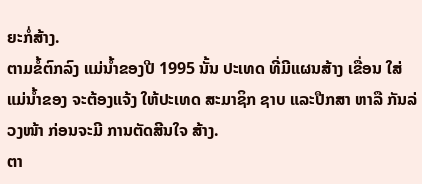ຍະກໍ່ສ້າງ.
ຕາມຂໍ້ຕົກລົງ ແມ່ນໍ້າຂອງປີ 1995 ນັ້ນ ປະເທດ ທີ່ມີແຜນສ້າງ ເຂື່ອນ ໃສ່ແມ່ນໍ້າຂອງ ຈະຕ້ອງແຈ້ງ ໃຫ້ປະເທດ ສະມາຊິກ ຊາບ ແລະປືກສາ ຫາລື ກັນລ່ວງໜ້າ ກ່ອນຈະມີ ການຕັດສີນໃຈ ສ້າງ.
ຕາ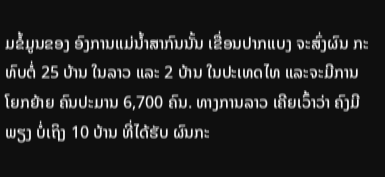ມຂໍ້ມູນຂອງ ອົງການແມ່ນໍ້າສາກົນນັ້ນ ເຂື່ອນປາກແບງ ຈະສົ່ງຜົນ ກະທົບຕໍ່ 25 ບ້ານ ໃນລາວ ແລະ 2 ບ້ານ ໃນປະເທດໄທ ແລະຈະມີການ ໂຍກຍ້າຍ ຄົນປະມານ 6,700 ຄົນ. ທາງການລາວ ເຄີຍເວົ້າວ່າ ຄົງມີພຽງ ບໍ່ເຖິງ 10 ບ້ານ ທີ່ໄດ້ຮັບ ຜົນກະ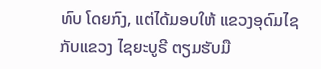ທົບ ໂດຍກົງ, ແຕ່ໄດ້ມອບໃຫ້ ແຂວງອຸດົມໄຊ ກັບແຂວງ ໄຊຍະບູຣີ ຕຽມຮັບມື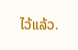ໄວ້ແລ້ວ.